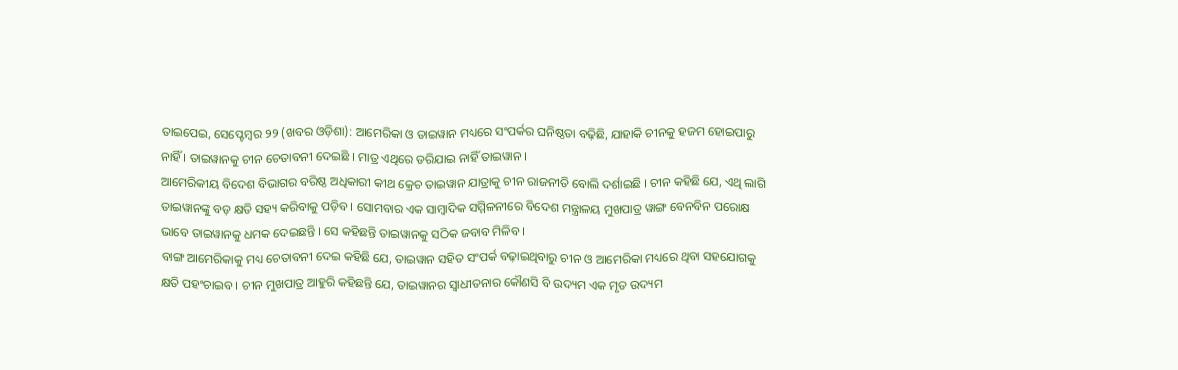ତାଇପେଇ, ସେପ୍ଟେମ୍ବର ୨୨ (ଖବର ଓଡ଼ିଶା): ଆମେରିକା ଓ ତାଇୱାନ ମଧ୍ୟରେ ସଂପର୍କର ଘନିଷ୍ଠତା ବଢ଼ିଛି, ଯାହାକି ଚୀନକୁ ହଜମ ହୋଇପାରୁ ନାହିଁ । ତାଇୱାନକୁ ଚୀନ ଚେତାବନୀ ଦେଇଛି । ମାତ୍ର ଏଥିରେ ଡରିଯାଇ ନାହିଁ ତାଇୱାନ ।
ଆମେରିକୀୟ ବିଦେଶ ବିଭାଗର ବରିଷ୍ଠ ଅଧିକାରୀ କୀଥ କ୍ରେଚ ତାଇୱାନ ଯାତ୍ରାକୁ ଚୀନ ରାଜନୀତି ବୋଲି ଦର୍ଶାଇଛି । ଚୀନ କହିଛି ଯେ, ଏଥି ଲାଗି ତାଇୱାନଙ୍କୁ ବଡ଼ କ୍ଷତି ସହ୍ୟ କରିବାକୁ ପଡ଼ିବ । ସୋମବାର ଏକ ସାମ୍ବାଦିକ ସମ୍ମିଳନୀରେ ବିଦେଶ ମନ୍ତ୍ରାଳୟ ମୁଖପାତ୍ର ୱାଙ୍ଗ ବେନବିନ ପରୋକ୍ଷ ଭାବେ ତାଇୱାନକୁ ଧମକ ଦେଇଛନ୍ତି । ସେ କହିଛନ୍ତି ତାଇୱାନକୁ ସଠିକ ଜବାବ ମିଳିବ ।
ବାଙ୍ଗ ଆମେରିକାକୁ ମଧ୍ୟ ଚେତାବନୀ ଦେଇ କହିଛି ଯେ, ତାଇୱାନ ସହିତ ସଂପର୍କ ବଢ଼ାଇଥିବାରୁ ଚୀନ ଓ ଆମେରିକା ମଧ୍ୟରେ ଥିବା ସହଯୋଗକୁ କ୍ଷତି ପହଂଚାଇବ । ଚୀନ ମୁଖପାତ୍ର ଆହୁରି କହିଛନ୍ତି ଯେ, ତାଇୱାନର ସ୍ୱାଧୀତନାର କୌଣସି ବି ଉଦ୍ୟମ ଏକ ମୃତ ଉଦ୍ୟମ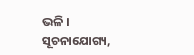ଭଳି ।
ସୂଚନାଯୋଗ୍ୟ,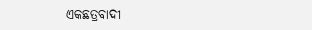ଏକଛତ୍ରବାଦୀ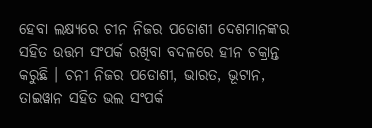ହେବା ଲକ୍ଷ୍ୟରେ ଚୀନ ନିଜର ପଡୋଶୀ ଦେଶମାନଙ୍କର ସହିତ ଉତ୍ତମ ସଂପର୍କ ରଖିବା ବଦଳରେ ହୀନ ଚକ୍ରାନ୍ତ କରୁଛି । ଚନୀ ନିଜର ପଡୋଶୀ, ଭାରତ, ଭୂଟାନ, ତାଇୱାନ ସହିତ ଭଲ ସଂପର୍କ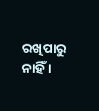ରଖିପାରୁ ନାହିଁ ।